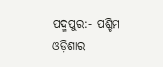ପଦ୍ମପୁର:- ପଶ୍ଚିମ ଓଡ଼ିଶାର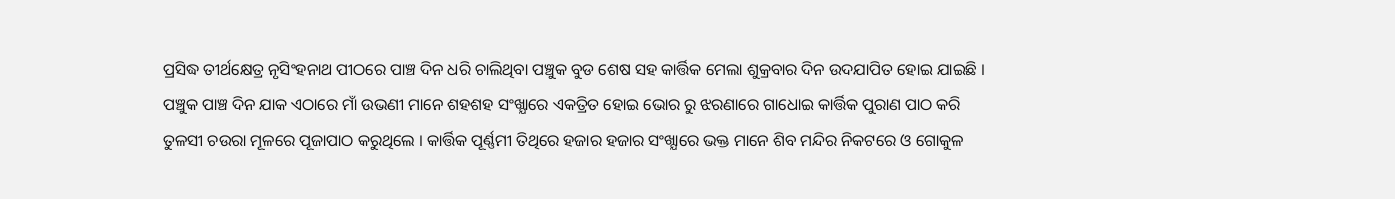ପ୍ରସିଦ୍ଧ ତୀର୍ଥକ୍ଷେତ୍ର ନୃସିଂହନାଥ ପୀଠରେ ପାଞ୍ଚ ଦିନ ଧରି ଚାଲିଥିବା ପଞ୍ଚୁକ ବୁଡ ଶେଷ ସହ କାର୍ତ୍ତିକ ମେଲା ଶୁକ୍ରବାର ଦିନ ଉଦଯାପିତ ହୋଇ ଯାଇଛି । ପଞ୍ଚୁକ ପାଞ୍ଚ ଦିନ ଯାକ ଏଠାରେ ମାଁ ଉଭଣୀ ମାନେ ଶହଶହ ସଂଖ୍ଯାରେ ଏକତ୍ରିତ ହୋଇ ଭୋର ରୁ ଝରଣାରେ ଗାଧୋଇ କାର୍ତ୍ତିକ ପୁରାଣ ପାଠ କରି ତୁଳସୀ ଚଉରା ମୂଳରେ ପୂଜାପାଠ କରୁଥିଲେ । କାର୍ତ୍ତିକ ପୂର୍ଣ୍ଣମୀ ତିଥିରେ ହଜାର ହଜାର ସଂଖ୍ଯାରେ ଭକ୍ତ ମାନେ ଶିବ ମନ୍ଦିର ନିକଟରେ ଓ ଗୋକୁଳ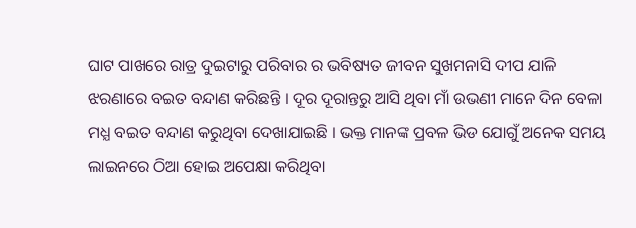ଘାଟ ପାଖରେ ରାତ୍ର ଦୁଇଟାରୁ ପରିବାର ର ଭବିଷ୍ୟତ ଜୀବନ ସୁଖମନାସି ଦୀପ ଯାଳି ଝରଣାରେ ବଇତ ବନ୍ଦାଣ କରିଛନ୍ତି । ଦୂର ଦୂରାନ୍ତରୁ ଆସି ଥିବା ମାଁ ଉଭଣୀ ମାନେ ଦିନ ବେଳା ମଧ୍ଯ ବଇତ ବନ୍ଦାଣ କରୁଥିବା ଦେଖାଯାଇଛି । ଭକ୍ତ ମାନଙ୍କ ପ୍ରବଳ ଭିଡ ଯୋଗୁଁ ଅନେକ ସମୟ ଲାଇନରେ ଠିଆ ହୋଇ ଅପେକ୍ଷା କରିଥିବା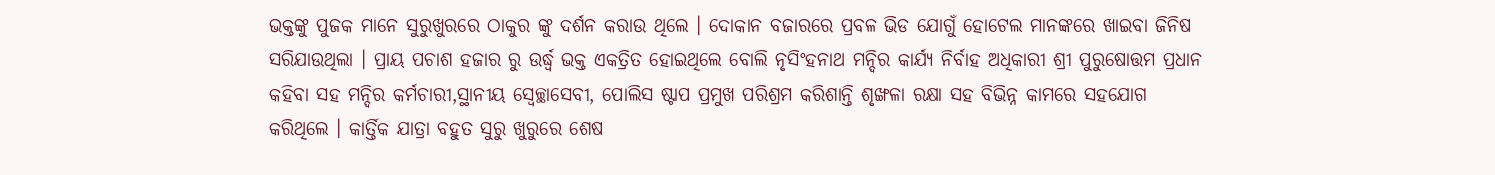ଭକ୍ତଙ୍କୁ ପୁଜକ ମାନେ ସୁରୁଖୁରରେ ଠାକୁର ଙ୍କୁ ଦର୍ଶନ କରାଉ ଥିଲେ । ଦୋକାନ ବଜାରରେ ପ୍ରବଳ ଭିଡ ଯୋଗୁଁ ହୋଟେଲ ମାନଙ୍କରେ ଖାଇବା ଜିନିଷ ସରିଯାଉଥିଲା । ପ୍ରାୟ ପଚାଶ ହଜାର ରୁ ଉର୍ଦ୍ଧ୍ବ ଭକ୍ତ ଏକତ୍ରିତ ହୋଇଥିଲେ ବୋଲି ନୃସିଂହନାଥ ମନ୍ଦିର କାର୍ଯ୍ଯ ନିର୍ବାହ ଅଧିକାରୀ ଶ୍ରୀ ପୁରୁଷୋତ୍ତମ ପ୍ରଧାନ କହିବା ସହ ମନ୍ଦିର କର୍ମଚାରୀ,ସ୍ଥାନୀୟ ସ୍ବେଚ୍ଛାସେବୀ, ପୋଲିସ ଷ୍ଟାପ ପ୍ରମୁଖ ପରିଶ୍ରମ କରିଶାନ୍ତି ଶୃଙ୍ଖଳା ରକ୍ଷା ସହ ବିଭିନ୍ନ କାମରେ ସହଯୋଗ କରିଥିଲେ । କାର୍ତ୍ତିକ ଯାତ୍ରା ବହୁତ ସୁରୁ ଖୁରୁରେ ଶେଷ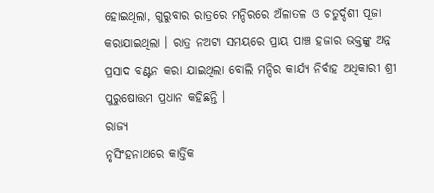ହୋଇଥିଲା, ଗୁରୁବାର ରାତ୍ରରେ ମନ୍ଦିରରେ ଅଁଳାତଳ ଓ ଚତୁର୍ଦ୍ଦଶୀ ପୂଜା କରାଯାଇଥିଲା । ରାତ୍ର ନଅଟା ସମୟରେ ପ୍ରାୟ ପାଞ୍ଚ ହଜାର ଭକ୍ତଙ୍କୁ ଅନ୍ନ ପ୍ରସାଦ ବଣ୍ଟନ କରା ଯାଇଥିଲା ବୋଲି ମନ୍ଦିର କାର୍ଯ୍ଯ ନିର୍ବାହ ଅଧିକାରୀ ଶ୍ରୀ ପୁରୁଷୋତ୍ତମ ପ୍ରଧାନ କହିଛନ୍ତି ।
ରାଜ୍ୟ
ନୃସିଂହନାଥରେ କାର୍ତ୍ତିକ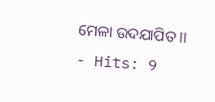ମେଳା ଉଦଯାପିତ ।।
- Hits: 9